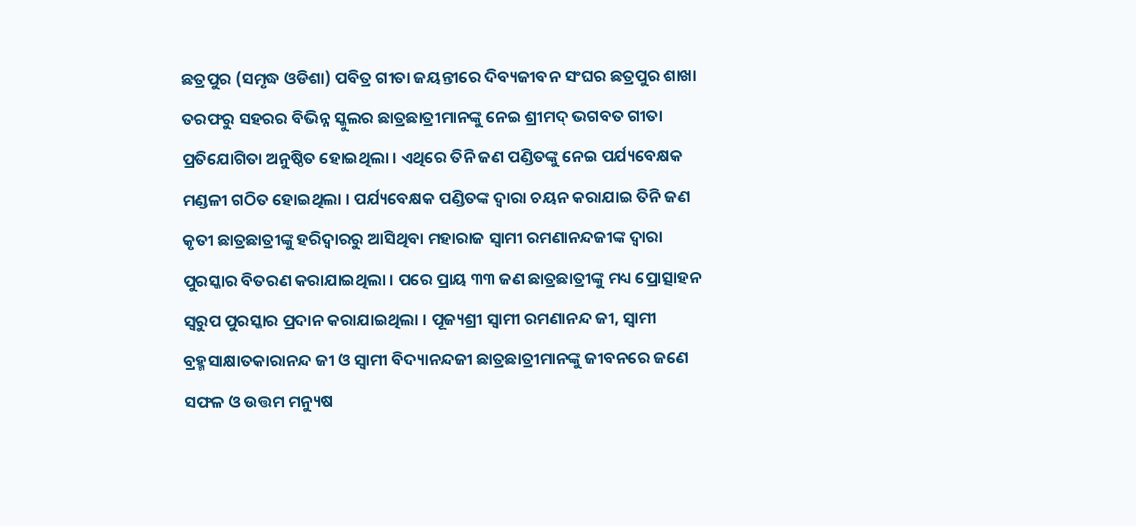ଛତ୍ରପୁର (ସମୃଦ୍ଧ ଓଡିଶା) ପବିତ୍ର ଗୀତା ଜୟନ୍ତୀରେ ଦିବ୍ୟଜୀବନ ସଂଘର ଛତ୍ରପୁର ଶାଖା ତରଫରୁ ସହରର ବିଭିନ୍ନ ସ୍କୁଲର ଛାତ୍ରଛାତ୍ରୀମାନଙ୍କୁ ନେଇ ଶ୍ରୀମଦ୍ ଭଗବତ ଗୀତା ପ୍ରତିଯୋଗିତା ଅନୁଷ୍ଠିତ ହୋଇଥିଲା । ଏଥିରେ ତିନି ଜଣ ପଣ୍ଡିତଙ୍କୁ ନେଇ ପର୍ଯ୍ୟବେକ୍ଷକ ମଣ୍ଡଳୀ ଗଠିତ ହୋଇଥିଲା । ପର୍ଯ୍ୟବେକ୍ଷକ ପଣ୍ଡିତଙ୍କ ଦ୍ୱାରା ଚୟନ କରାଯାଇ ତିନି ଜଣ କୃତୀ ଛାତ୍ରଛାତ୍ରୀଙ୍କୁ ହରିଦ୍ୱାରରୁ ଆସିଥିବା ମହାରାଜ ସ୍ୱାମୀ ରମଣାନନ୍ଦଜୀଙ୍କ ଦ୍ୱାରା ପୁରସ୍କାର ବିତରଣ କରାଯାଇଥିଲା । ପରେ ପ୍ରାୟ ୩୩ ଜଣ ଛାତ୍ରଛାତ୍ରୀଙ୍କୁ ମଧ୍ୟ ପ୍ରୋତ୍ସାହନ ସ୍ୱରୁପ ପୁରସ୍କାର ପ୍ରଦାନ କରାଯାଇଥିଲା । ପୂଜ୍ୟଶ୍ରୀ ସ୍ୱାମୀ ରମଣାନନ୍ଦ ଜୀ, ସ୍ୱାମୀ ବ୍ରହ୍ମସାକ୍ଷାତକାରାନନ୍ଦ ଜୀ ଓ ସ୍ୱାମୀ ବିଦ୍ୟାନନ୍ଦଜୀ ଛାତ୍ରଛାତ୍ରୀମାନଙ୍କୁ ଜୀବନରେ ଜଣେ ସଫଳ ଓ ଉତ୍ତମ ମନ୍ୟୁଷ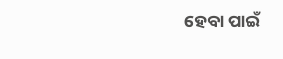ହେବା ପାଇଁ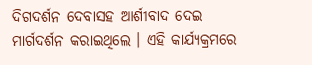ଦିଗଦର୍ଶନ ଦେବାସହ ଆର୍ଶୀବାଦ ଦେଇ ମାର୍ଗଦର୍ଶନ କରାଇଥିଲେ । ଏହି କାର୍ଯ୍ୟକ୍ରମରେ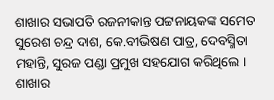ଶାଖାର ସଭାପତି ରଜନୀକାନ୍ତ ପଟ୍ଟନାୟକଙ୍କ ସମେତ ସୁରେଶ ଚନ୍ଦ୍ର ଦାଶ, କେ.ବୀଭିଷଣ ପାତ୍ର, ଦେବସ୍ମିତା ମହାନ୍ତି, ସୁରଜ ପଣ୍ଡା ପ୍ରମୁଖ ସହଯୋଗ କରିଥିଲେ । ଶାଖାର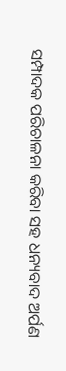ସମ୍ପାଦକ ପରିଚାଳନା କରିବା ସହ ଧନ୍ୟବାଦ ଅର୍ପଣ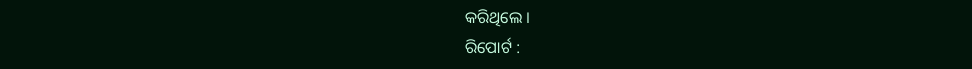କରିଥିଲେ ।
ରିପୋର୍ଟ :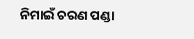ନିମାଇଁ ଚରଣ ପଣ୍ଡା